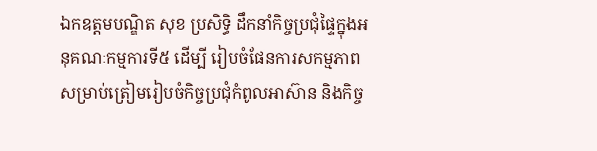ឯកឧត្តមបណ្ឌិត សុខ ប្រសិទ្ធិ ដឹកនាំកិច្ចប្រជុំផ្ទៃក្នុងអនុគណៈកម្មការទី៥ ដើម្បី រៀបចំផែនការសកម្មភាព សម្រាប់ត្រៀមរៀបចំកិច្ចប្រជុំកំពូលអាស៊ាន និងកិច្ច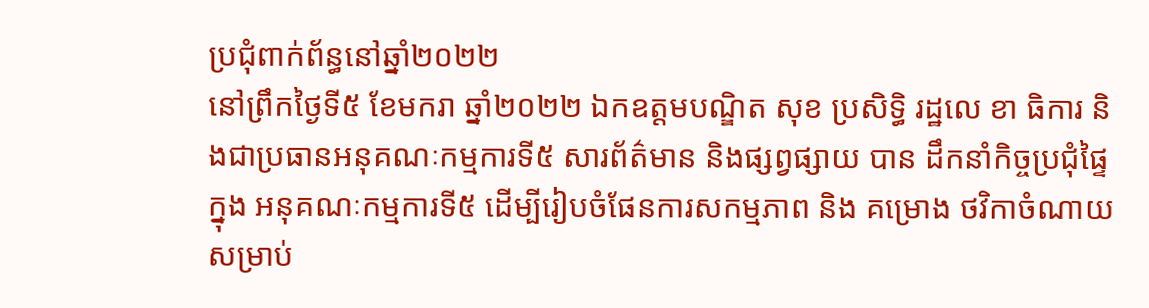ប្រជុំពាក់ព័ន្ធនៅឆ្នាំ២០២២
នៅព្រឹកថ្ងៃទី៥ ខែមករា ឆ្នាំ២០២២ ឯកឧត្តមបណ្ឌិត សុខ ប្រសិទ្ធិ រដ្ឋលេ ខា ធិការ និងជាប្រធានអនុគណៈកម្មការទី៥ សារព័ត៌មាន និងផ្សព្វផ្សាយ បាន ដឹកនាំកិច្ចប្រជុំផ្ទៃក្នុង អនុគណៈកម្មការទី៥ ដើម្បីរៀបចំផែនការសកម្មភាព និង គម្រោង ថវិកាចំណាយ សម្រាប់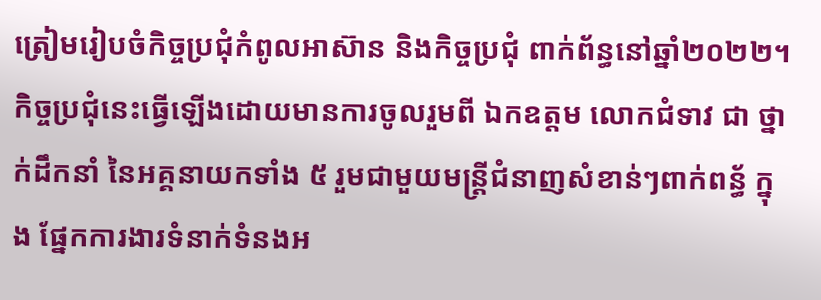ត្រៀមរៀបចំកិច្ចប្រជុំកំពូលអាស៊ាន និងកិច្ចប្រជុំ ពាក់ព័ន្ធនៅឆ្នាំ២០២២។
កិច្ចប្រជុំនេះធ្វើឡើងដោយមានការចូលរួមពី ឯកឧត្តម លោកជំទាវ ជា ថ្នាក់ដឹកនាំ នៃអគ្គនាយកទាំង ៥ រួមជាមួយមន្រ្តីជំនាញសំខាន់ៗពាក់ពន្ធ័ ក្នុង ផ្នែកការងារទំនាក់ទំនងអ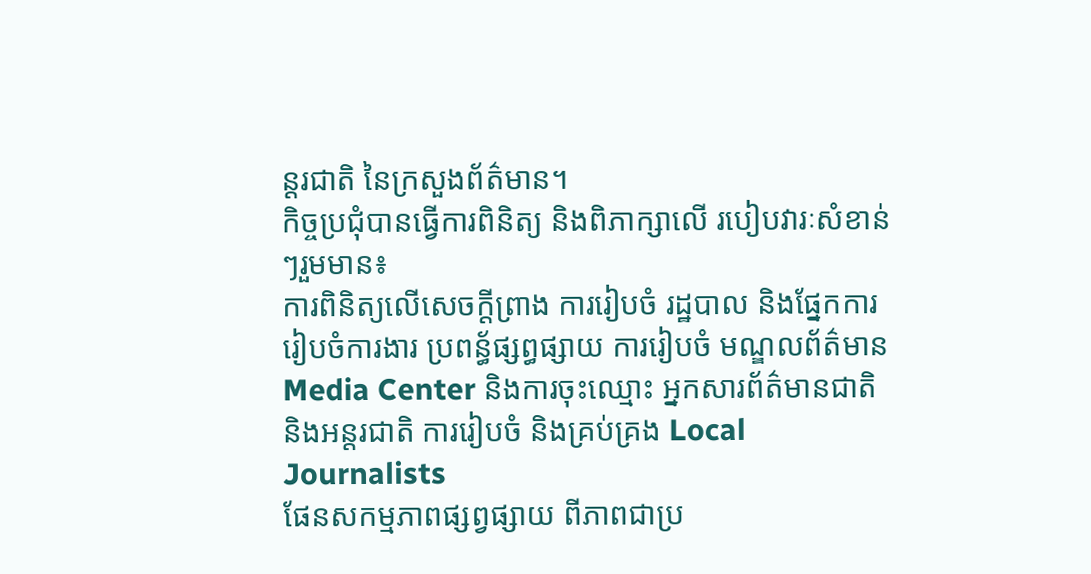ន្តរជាតិ នៃក្រសួងព័ត៌មាន។
កិច្ចប្រជុំបានធ្វើការពិនិត្យ និងពិភាក្សាលើ របៀបវារៈសំខាន់ៗរួមមាន៖
ការពិនិត្យលើសេចក្តីព្រាង ការរៀបចំ រដ្ឋបាល និងផ្នែកការរៀបចំការងារ ប្រពន្ធ័ផ្សព្ធផ្សាយ ការរៀបចំ មណ្ឌលព័ត៌មាន Media Center និងការចុះឈ្មោះ អ្នកសារព័ត៌មានជាតិ និងអន្តរជាតិ ការរៀបចំ និងគ្រប់គ្រង Local Journalists
ផែនសកម្មភាពផ្សព្វផ្សាយ ពីភាពជាប្រ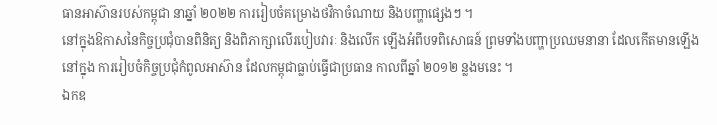ធានអាស៊ានរបស់កម្ពុជា នាឆ្នាំ ២០២២ ការរៀបចំគម្រោងថវិកាចំណាយ និងបញ្ហាផ្សេងៗ ។
នៅក្នុងឱកាសនៃកិច្ចប្រជុំបានពិនិត្យ និងពិភាក្សាលើរបៀបវារៈ និងលើក ឡើងអំពីបទពិសោធន៍ ព្រមទាំងបញ្ហាប្រឈមនានា ដែលកើតមានឡើងនៅក្នុង ការរៀបចំកិច្ចប្រជុំកំពូលអាស៊ាន ដែលកម្ពុជាធ្លាប់ធ្វើជាប្រធាន កាលពីឆ្នាំ ២០១២ ន្លងមនេះ ។
ឯកឧ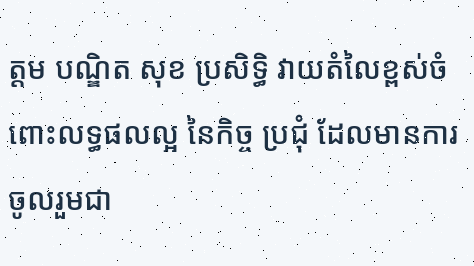ត្តម បណ្ឌិត សុខ ប្រសិទ្ធិ វាយតំលៃខ្ពស់ចំពោះលទ្ធផលល្អ នៃកិច្ច ប្រជុំ ដែលមានការចូលរួមជា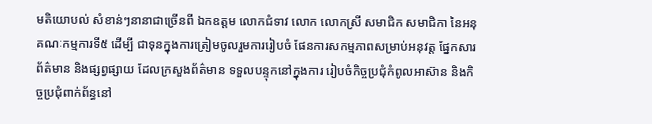មតិយោបល់ សំខាន់ៗនានាជាច្រើនពី ឯកឧត្តម លោកជំទាវ លោក លោកស្រី សមាជិក សមាជិកា នៃអនុគណៈកម្មការទី៥ ដើម្បី ជាទុនក្នុងការត្រៀមចូលរួមការរៀបចំ ផែនការសកម្មភាពសម្រាប់អនុវត្ត ផ្នែកសារព័ត៌មាន និងផ្សព្វផ្សាយ ដែលក្រសួងព័ត៌មាន ទទួលបន្ទុកនៅក្នុងការ រៀបចំកិច្ចប្រជុំកំពូលអាស៊ាន និងកិច្ចប្រជុំពាក់ព័ន្ធនៅ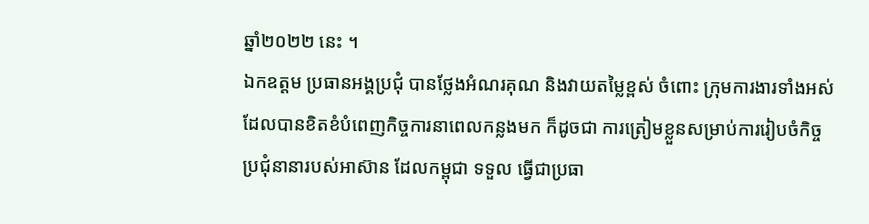ឆ្នាំ២០២២ នេះ ។
ឯកឧត្តម ប្រធានអង្គប្រជុំ បានថ្លែងអំណរគុណ និងវាយតម្លៃខ្ពស់ ចំពោះ ក្រុមការងារទាំងអស់ ដែលបានខិតខំបំពេញកិច្ចការនាពេលកន្លងមក ក៏ដូចជា ការត្រៀមខ្លួនសម្រាប់ការរៀបចំកិច្ចប្រជុំនានារបស់អាស៊ាន ដែលកម្ពុជា ទទួល ធ្វើជាប្រធា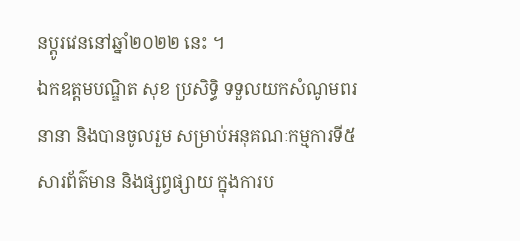នប្តូរវេននៅឆ្នាំ២០២២ នេះ ។
ឯកឧត្តមបណ្ឌិត សុខ ប្រសិទ្ធិ ទទួលយកសំណូមពរនានា និងបានចូលរួម សម្រាប់អនុគណៈកម្មការទី៥ សារព័ត៌មាន និងផ្សព្វផ្សាយ ក្នុងការប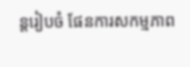ន្តរៀបចំ ផែនការសកម្មភាព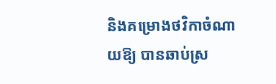និងគម្រោងថវិកាចំណាយឱ្យ បានឆាប់ស្រ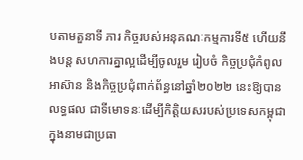បតាមតួនាទី ភារ កិច្ចរបស់អនុគណៈកម្មការទី៥ ហើយនឹងបន្ត សហការគ្នាល្អដើម្បីចូលរួម រៀបចំ កិច្ចប្រជុំកំពូលអាស៊ាន និងកិច្ចប្រជុំពាក់ព័ន្ធនៅឆ្នាំ២០២២ នេះឱ្យបានលទ្ធផល ជាទីមោទនៈដើម្បីកិត្តិយសរបស់ប្រទេសកម្ពុជាក្នុងនាមជាប្រធា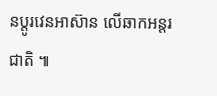នប្តូរវេនអាស៊ាន លើឆាកអន្តរជាតិ ៕